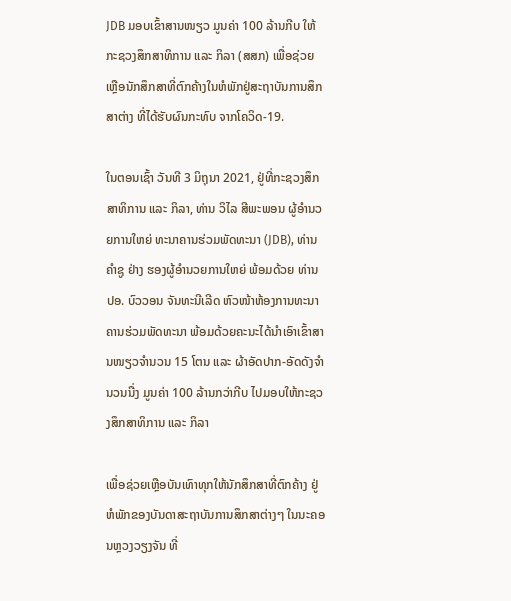JDB ມອບເຂົ້າສານໜຽວ ມູນຄ່າ 100 ລ້ານກີບ ໃຫ້ກະຊວງສຶກສາທິການ ແລະ ກິລາ (ສສກ) ເພື່ອຊ່ວຍເຫຼືອນັກສຶກສາທີ່ຕົກຄ້າງໃນຫໍພັກຢູ່ສະຖາບັນການສຶກສາຕ່າງ ທີ່ໄດ້ຮັບຜົນກະທົບ ຈາກໂຄວິດ-19.

ໃນຕອນເຊົ້າ ວັນທີ 3 ມິຖຸນາ 2021, ຢູ່ທີ່ກະຊວງສຶກສາທິການ ແລະ ກິລາ, ທ່ານ ວິໄລ ສີພະພອນ ຜູ້ອຳນວຍການໃຫຍ່ ທະນາຄານຮ່ວມພັດທະນາ (JDB), ທ່ານ ຄໍາຊູ ຢ່າງ ຮອງຜູ້ອໍານວຍການໃຫຍ່ ພ້ອມດ້ວຍ ທ່ານ ປອ. ບົວວອນ ຈັນທະນີເລີດ ຫົວໜ້າຫ້ອງການທະນາຄານຮ່ວມພັດທະນາ ພ້ອມດ້ວຍຄະນະໄດ້ນໍາເອົາເຂົ້າສານໜຽວຈໍານວນ 15 ໂຕນ ແລະ ຜ້າອັດປາກ-ອັດດັງຈໍານວນນື່ງ ມູນຄ່າ 100 ລ້ານກວ່າກີບ ໄປມອບໃຫ້ກະຊວງສຶກສາທິການ ແລະ ກິລາ

ເພື່ອຊ່ວຍເຫຼືອບັນເທົາທຸກໃຫ້ນັກສຶກສາທີ່ຕົກຄ້າງ ຢູ່ຫໍພັກຂອງບັນດາສະຖາບັນການສຶກສາຕ່າງໆ ໃນນະຄອນຫຼວງວຽງຈັນ ທີ່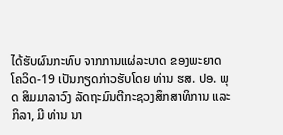ໄດ້ຮັບຜົນກະທົບ ຈາກການແຜ່ລະບາດ ຂອງພະຍາດໂຄວິດ-19 ເປັນກຽດກ່າວຮັບໂດຍ ທ່ານ ຮສ. ປອ. ພຸດ ສິມມາລາວົງ ລັດຖະມົນຕີກະຊວງສຶກສາທິການ ແລະ ກິລາ, ມີ ທ່ານ ນາ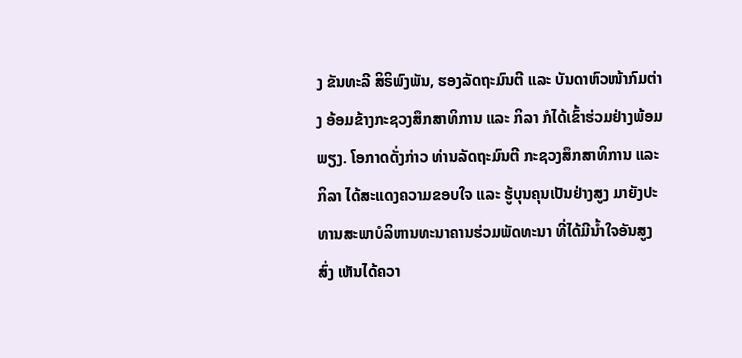ງ ຂັນທະລີ ສິຣິພົງພັນ, ຮອງລັດຖະມົນຕີ ແລະ ບັນດາຫົວໜ້າກົມຕ່າງ ອ້ອມຂ້າງກະຊວງສຶກສາທິການ ແລະ ກິລາ ກໍໄດ້ເຂົ້າຮ່ວມຢ່າງພ້ອມພຽງ. ໂອກາດດັ່ງກ່າວ ທ່ານລັດຖະມົນຕີ ກະຊວງສຶກສາທິການ ແລະ ກິລາ ໄດ້ສະແດງຄວາມຂອບໃຈ ແລະ ຮູ້ບຸນຄຸນເປັນຢ່າງສູງ ມາຍັງປະທານສະພາບໍລິຫານທະນາຄານຮ່ວມພັດທະນາ ທີ່ໄດ້ມີນໍ້າໃຈອັນສູງສົ່ງ ເຫັນໄດ້ຄວາ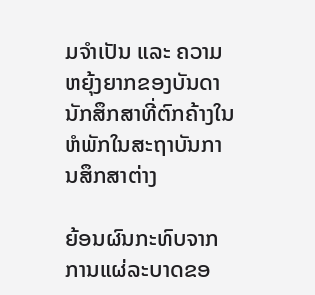ມຈໍາເປັນ ແລະ ຄວາມຫຍຸ້ງຍາກຂອງບັນດານັກສຶກສາທີ່ຕົກຄ້າງໃນຫໍພັກໃນສະຖາບັນການສຶກສາຕ່າງ

ຍ້ອນຜົນກະທົບຈາກການແຜ່ລະບາດຂອ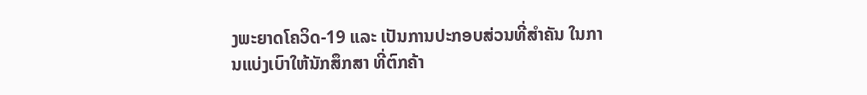ງພະຍາດໂຄວິດ-19 ແລະ ເປັນການປະກອບສ່ວນທີ່ສໍາຄັນ ໃນການແບ່ງເບົາໃຫ້ນັກສຶກສາ ທີ່ຕົກຄ້າ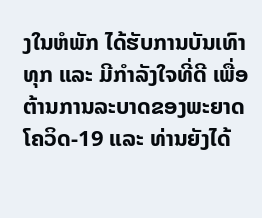ງໃນຫໍພັກ ໄດ້ຮັບການບັນເທົາທຸກ ແລະ ມີກໍາລັງໃຈທີ່ດີ ເພື່ອຕ້ານການລະບາດຂອງພະຍາດ ໂຄວິດ-19 ແລະ ທ່ານຍັງໄດ້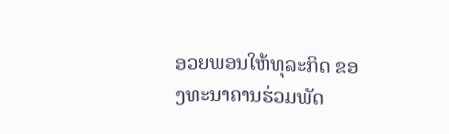ອວຍພອນໃຫ້ທຸລະກິດ ຂອງທະນາຄານຮ່ວມພັດ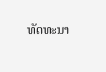ທັດທະນາ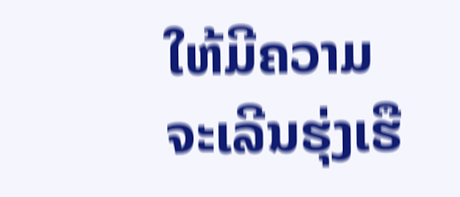ໃຫ້ມີຄວາມຈະເລີນຮຸ່ງເຮື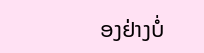ອງຢ່າງບໍ່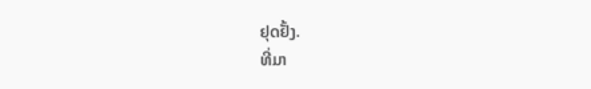ຢຸດຢັ້ງ.
ທີ່ມາ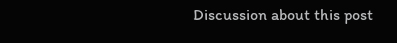Discussion about this post